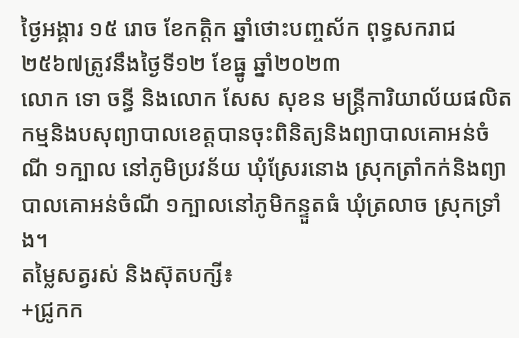ថ្ងៃអង្គារ ១៥ រោច ខែកត្តិក ឆ្នាំថោះបញ្ចស័ក ពុទ្ធសករាជ ២៥៦៧ត្រូវនឹងថ្ងៃទី១២ ខែធ្នូ ឆ្នាំ២០២៣
លោក ទោ ចន្ធី និងលោក សែស សុខន មន្រ្តីការិយាល័យផលិតកម្មនិងបសុព្យាបាលខេត្តបានចុះពិនិត្យនិងព្យាបាលគោអន់ចំណី ១ក្បាល នៅភូមិប្រវន័យ ឃុំស្រែរនោង ស្រុកត្រាំកក់និងព្យាបាលគោអន់ចំណី ១ក្បាលនៅភូមិកន្ទួតធំ ឃុំត្រលាច ស្រុកទ្រាំង។
តម្លៃសត្វរស់ និងស៊ុតបក្សី៖
+ជ្រូកក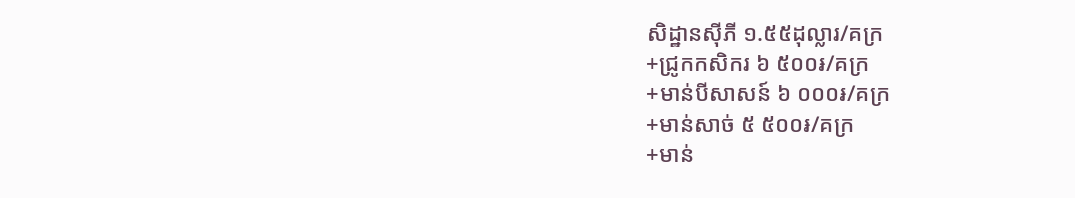សិដ្ឋានសុីភី ១.៥៥ដុល្លារ/គក្រ
+ជ្រូកកសិករ ៦ ៥០០៛/គក្រ
+មាន់បីសាសន៍ ៦ ០០០៛/គក្រ
+មាន់សាច់ ៥ ៥០០៛/គក្រ
+មាន់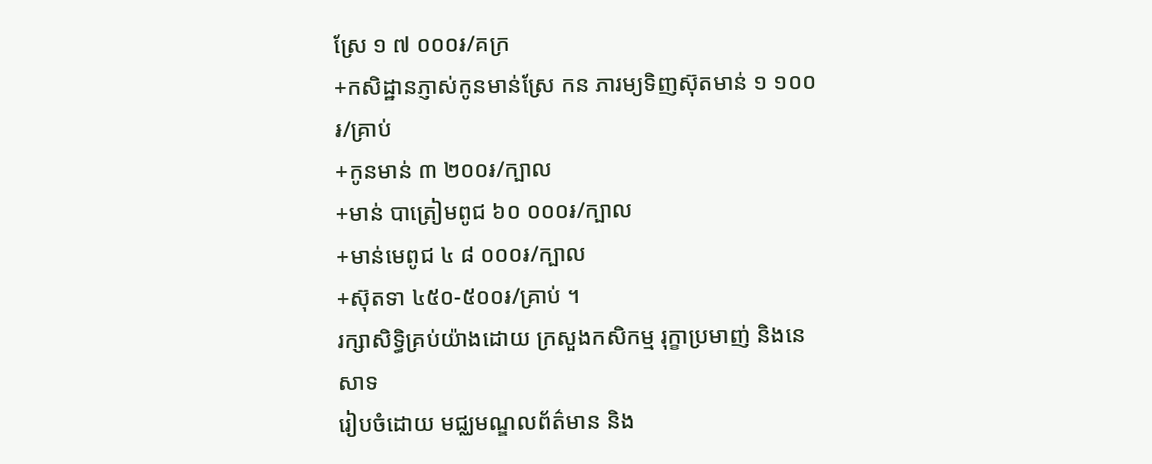ស្រែ ១ ៧ ០០០៛/គក្រ
+កសិដ្ឋានភ្ញាស់កូនមាន់ស្រែ កន ភារម្យទិញស៊ុតមាន់ ១ ១០០៛/គ្រាប់
+កូនមាន់ ៣ ២០០៛/ក្បាល
+មាន់ បាត្រៀមពូជ ៦០ ០០០៛/ក្បាល
+មាន់មេពូជ ៤ ៨ ០០០៛/ក្បាល
+ស៊ុតទា ៤៥០-៥០០៛/គ្រាប់ ។
រក្សាសិទិ្ធគ្រប់យ៉ាងដោយ ក្រសួងកសិកម្ម រុក្ខាប្រមាញ់ និងនេសាទ
រៀបចំដោយ មជ្ឈមណ្ឌលព័ត៌មាន និង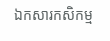ឯកសារកសិកម្ម